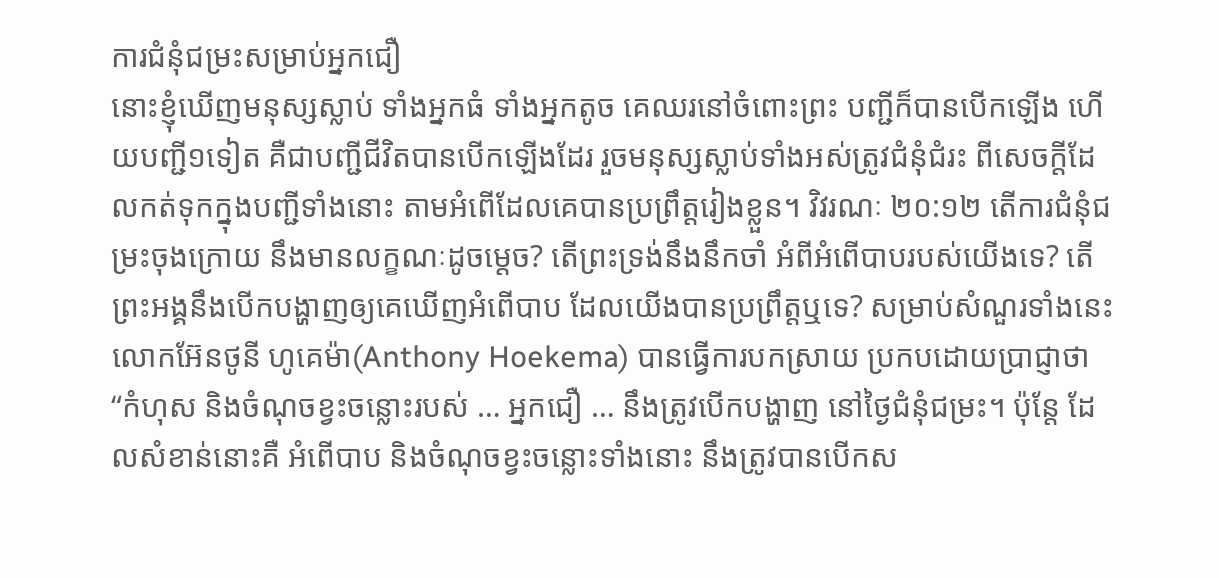ការជំនុំជម្រះសម្រាប់អ្នកជឿ
នោះខ្ញុំឃើញមនុស្សស្លាប់ ទាំងអ្នកធំ ទាំងអ្នកតូច គេឈរនៅចំពោះព្រះ បញ្ជីក៏បានបើកឡើង ហើយបញ្ជី១ទៀត គឺជាបញ្ជីជីវិតបានបើកឡើងដែរ រួចមនុស្សស្លាប់ទាំងអស់ត្រូវជំនុំជំរះ ពីសេចក្តីដែលកត់ទុកក្នុងបញ្ជីទាំងនោះ តាមអំពើដែលគេបានប្រព្រឹត្តរៀងខ្លួន។ វិវរណៈ ២០:១២ តើការជំនុំជម្រះចុងក្រោយ នឹងមានលក្ខណៈដូចម្តេច? តើព្រះទ្រង់នឹងនឹកចាំ អំពីអំពើបាបរបស់យើងទេ? តើព្រះអង្គនឹងបើកបង្ហាញឲ្យគេឃើញអំពើបាប ដែលយើងបានប្រព្រឹត្តឬទេ? សម្រាប់សំណួរទាំងនេះ លោកអ៊ែនថូនី ហូគេម៉ា(Anthony Hoekema) បានធ្វើការបកស្រាយ ប្រកបដោយប្រាជ្ញាថា “កំហុស និងចំណុចខ្វះចន្លោះរបស់ … អ្នកជឿ … នឹងត្រូវបើកបង្ហាញ នៅថ្ងៃជំនុំជម្រះ។ ប៉ុន្តែ ដែលសំខាន់នោះគឺ អំពើបាប និងចំណុចខ្វះចន្លោះទាំងនោះ នឹងត្រូវបានបើកស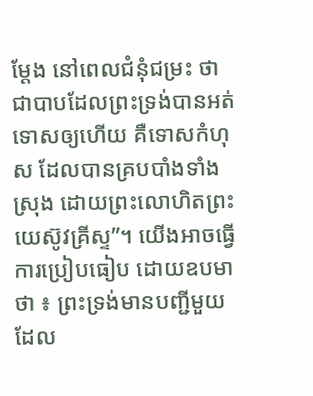ម្ដែង នៅពេលជំនុំជម្រះ ថាជាបាបដែលព្រះទ្រង់បានអត់ទោសឲ្យហើយ គឺទោសកំហុស ដែលបានគ្របបាំងទាំងស្រុង ដោយព្រះលោហិតព្រះយេស៊ូវគ្រីស្ទ”។ យើងអាចធ្វើការប្រៀបធៀប ដោយឧបមាថា ៖ ព្រះទ្រង់មានបញ្ជីមួយ ដែល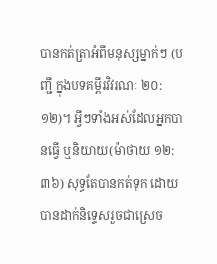បានកត់ត្រាអំពីមនុស្សម្នាក់ៗ (បញ្ជី ក្នុងបទគម្ពីរវិវរណៈ ២០:១២)។ អ្វីៗទាំងអស់ដែលអ្នកបានធ្វើ ឬនិយាយ(ម៉ាថាយ ១២:៣៦) សុទ្ធតែបានកត់ទុក ដោយបានដាក់និទ្ទេសរួចជាស្រេច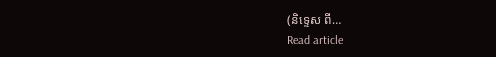(និទ្ទេស ពី…
Read article